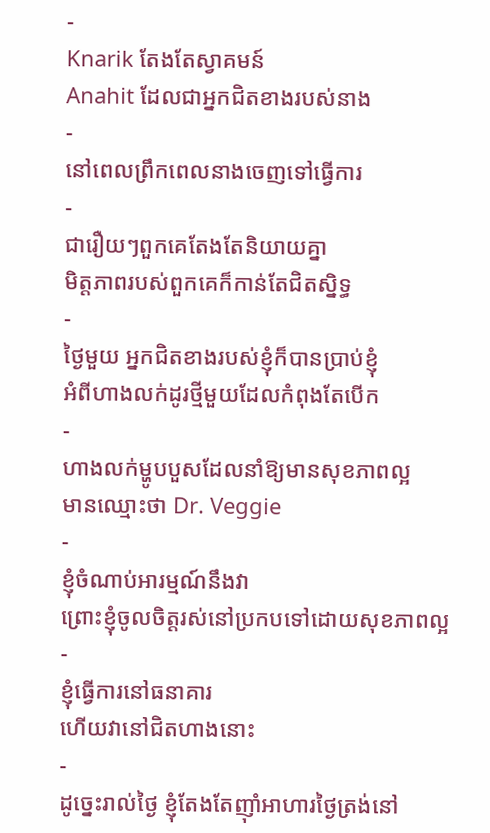-
Knarik តែងតែស្វាគមន៍
Anahit ដែលជាអ្នកជិតខាងរបស់នាង
-
នៅពេលព្រឹកពេលនាងចេញទៅធ្វើការ
-
ជារឿយៗពួកគេតែងតែនិយាយគ្នា
មិត្តភាពរបស់ពួកគេក៏កាន់តែជិតស្និទ្ធ
-
ថ្ងៃមួយ អ្នកជិតខាងរបស់ខ្ញុំក៏បានប្រាប់ខ្ញុំ
អំពីហាងលក់ដូរថ្មីមួយដែលកំពុងតែបើក
-
ហាងលក់ម្ហូបបួសដែលនាំឱ្យមានសុខភាពល្អ
មានឈ្មោះថា Dr. Veggie
-
ខ្ញុំចំណាប់អារម្មណ៍នឹងវា
ព្រោះខ្ញុំចូលចិត្តរស់នៅប្រកបទៅដោយសុខភាពល្អ
-
ខ្ញុំធ្វើការនៅធនាគារ
ហើយវានៅជិតហាងនោះ
-
ដូច្នេះរាល់ថ្ងៃ ខ្ញុំតែងតែញ៉ាំអាហារថ្ងៃត្រង់នៅ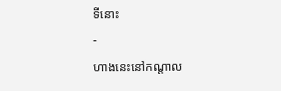ទីនោះ
-
ហាងនេះនៅកណ្តាល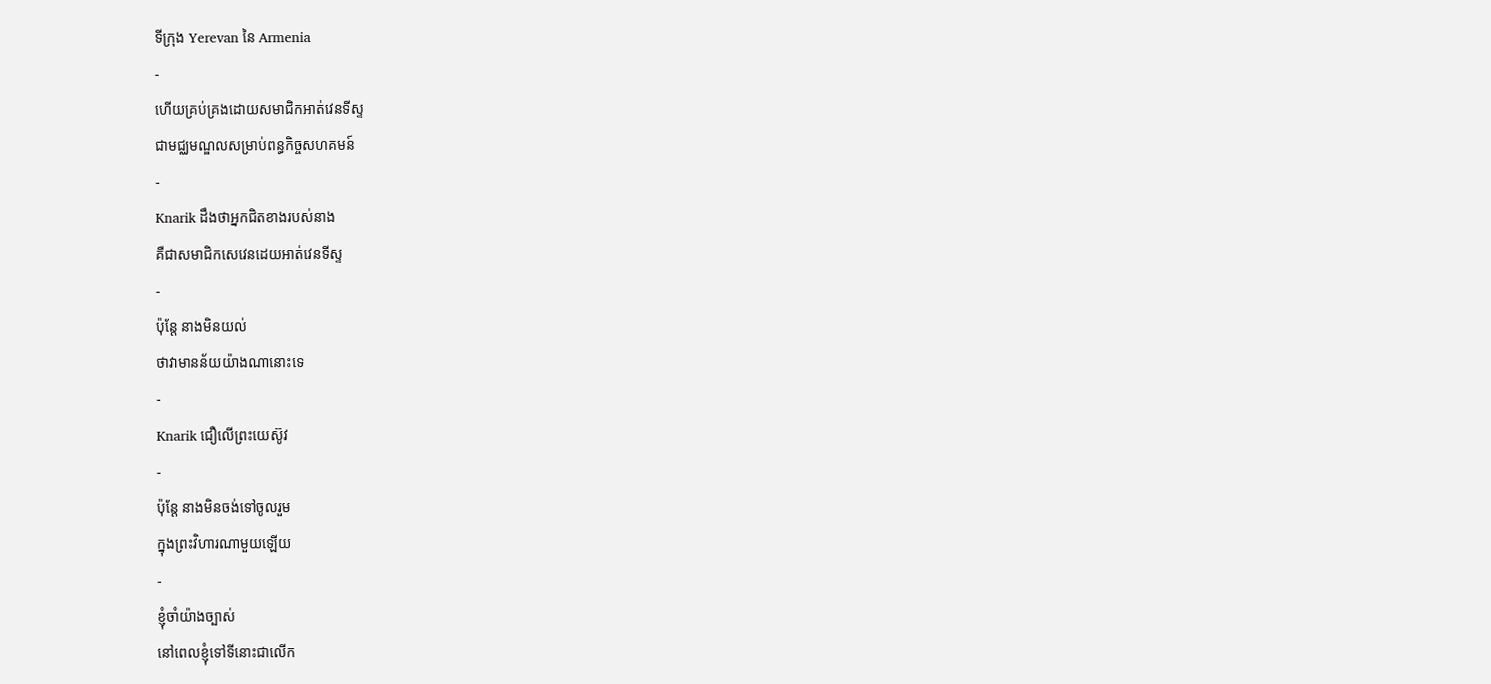ទីក្រុង Yerevan នៃ Armenia
-
ហើយគ្រប់គ្រងដោយសមាជិកអាត់វេនទីស្ទ
ជាមជ្ឈមណ្ឌលសម្រាប់ពន្ធកិច្ចសហគមន៍
-
Knarik ដឹងថាអ្នកជិតខាងរបស់នាង
គឺជាសមាជិកសេវេនដេយអាត់វេនទីស្ទ
-
ប៉ុន្តែ នាងមិនយល់
ថាវាមានន័យយ៉ាងណានោះទេ
-
Knarik ជឿលើព្រះយេស៊ូវ
-
ប៉ុន្តែ នាងមិនចង់ទៅចូលរួម
ក្នុងព្រះវិហារណាមួយឡើយ
-
ខ្ញុំចាំយ៉ាងច្បាស់
នៅពេលខ្ញុំទៅទីនោះជាលើក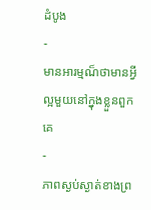ដំបូង
-
មានអារម្មណ៏ថាមានអ្វីល្អមួយនៅក្នុងខ្លួនពួកគេ
-
ភាពស្ងប់ស្ងាត់ខាងព្រ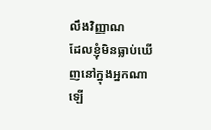លឹងវិញ្ញាណ
ដែលខ្ញុំមិនធ្លាប់ឃើញនៅក្នុងអ្នកណាឡើ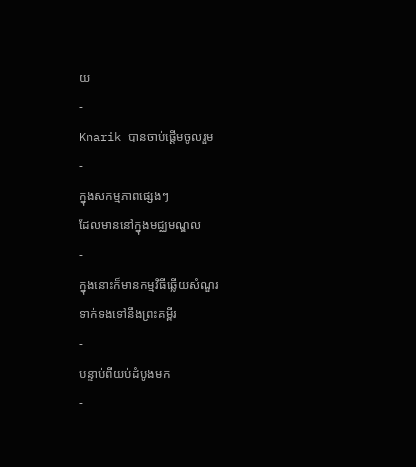យ
-
Knarik បានចាប់ផ្តើមចូលរួម
-
ក្នុងសកម្មភាពផ្សេងៗ
ដែលមាននៅក្នុងមជ្ឈមណ្ឌល
-
ក្នុងនោះក៏មានកម្មវិធីឆ្លើយសំណួរ
ទាក់ទងទៅនឹងព្រះគម្ពីរ
-
បន្ទាប់ពីយប់ដំបូងមក
-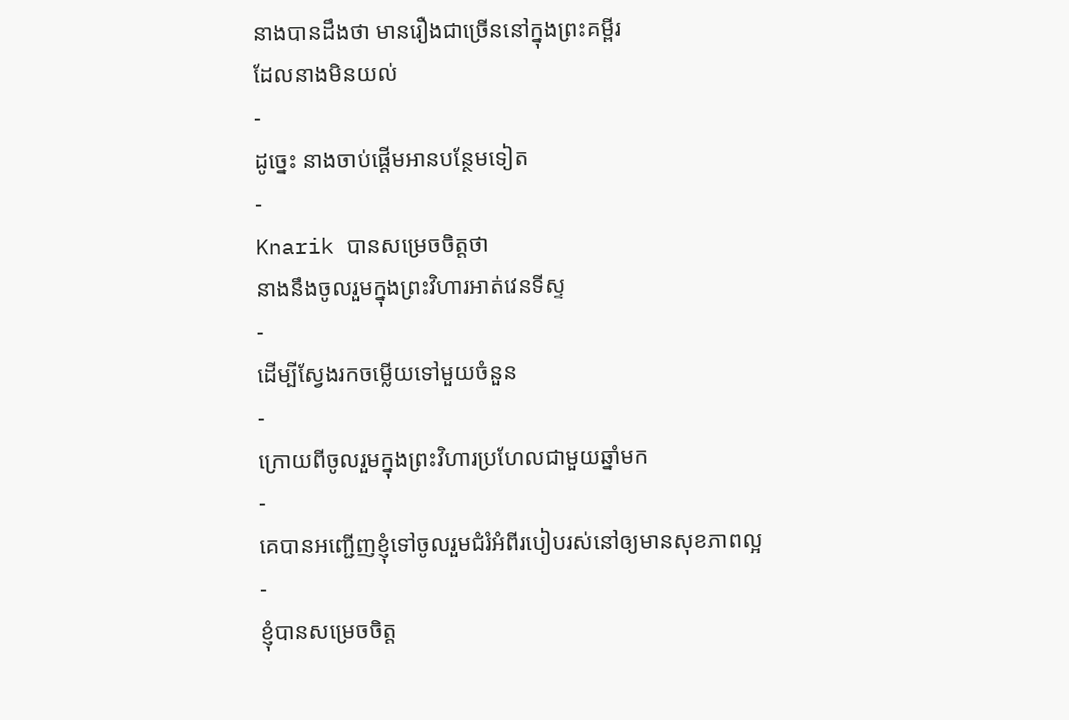នាងបានដឹងថា មានរឿងជាច្រើននៅក្នុងព្រះគម្ពីរ
ដែលនាងមិនយល់
-
ដូច្នេះ នាងចាប់ផ្តើមអានបន្ថែមទៀត
-
Knarik បានសម្រេចចិត្តថា
នាងនឹងចូលរួមក្នុងព្រះវិហារអាត់វេនទីស្ទ
-
ដើម្បីស្វែងរកចម្លើយទៅមួយចំនួន
-
ក្រោយពីចូលរួមក្នុងព្រះវិហារប្រហែលជាមួយឆ្នាំមក
-
គេបានអញ្ជើញខ្ញុំទៅចូលរួមជំរំអំពីរបៀបរស់នៅឲ្យមានសុខភាពល្អ
-
ខ្ញុំបានសម្រេចចិត្ត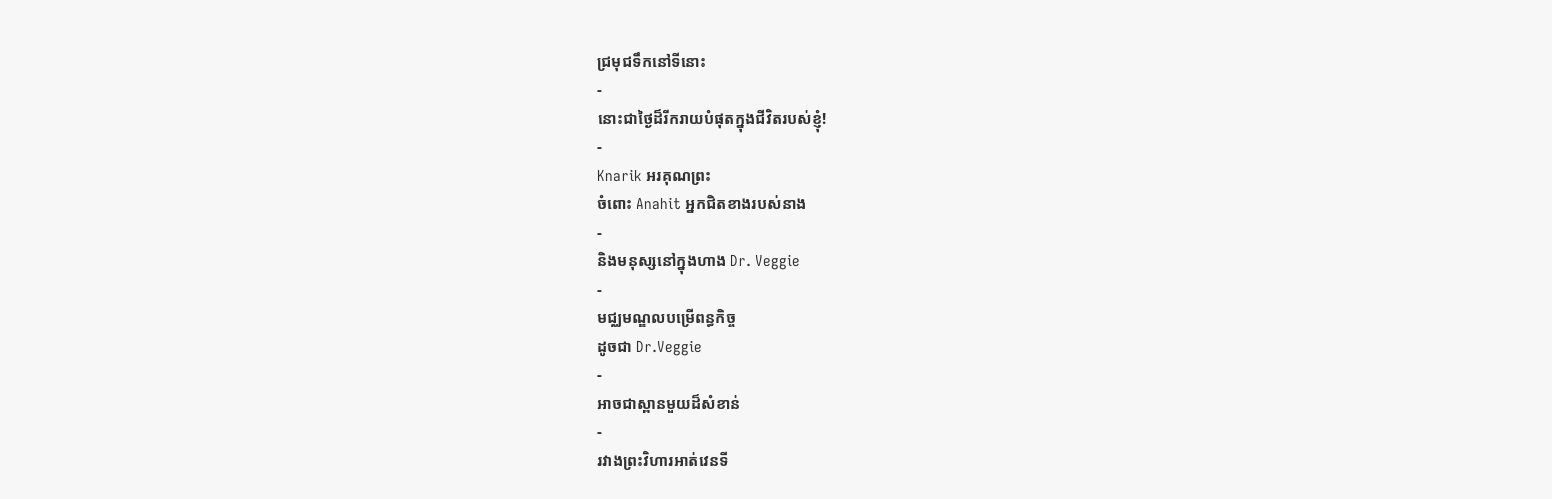ជ្រមុជទឹកនៅទីនោះ
-
នោះជាថ្ងៃដ៏រីករាយបំផុតក្នុងជីវិតរបស់ខ្ញុំ!
-
Knarik អរគុណព្រះ
ចំពោះ Anahit អ្នកជិតខាងរបស់នាង
-
និងមនុស្សនៅក្នុងហាង Dr. Veggie
-
មជ្ឈមណ្ឌលបម្រើពន្ធកិច្ច
ដូចជា Dr.Veggie
-
អាចជាស្ពានមួយដ៏សំខាន់
-
រវាងព្រះវិហារអាត់វេនទី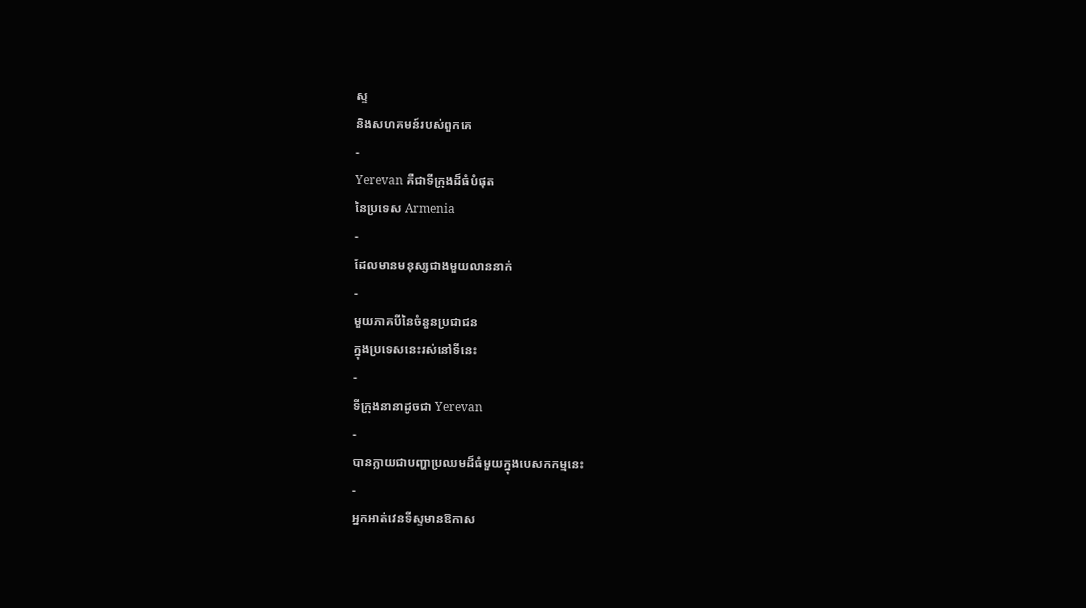ស្ទ
និងសហគមន៍របស់ពួកគេ
-
Yerevan គឺជាទីក្រុងដ៏ធំបំផុត
នៃប្រទេស Armenia
-
ដែលមានមនុស្សជាងមួយលាននាក់
-
មួយភាគបីនៃចំនួនប្រជាជន
ក្នុងប្រទេសនេះរស់នៅទីនេះ
-
ទីក្រុងនានាដូចជា Yerevan
-
បានក្លាយជាបញ្ហាប្រឈមដ៏ធំមួយក្នុងបេសកកម្មនេះ
-
អ្នកអាត់វេនទីស្ទមានឱកាស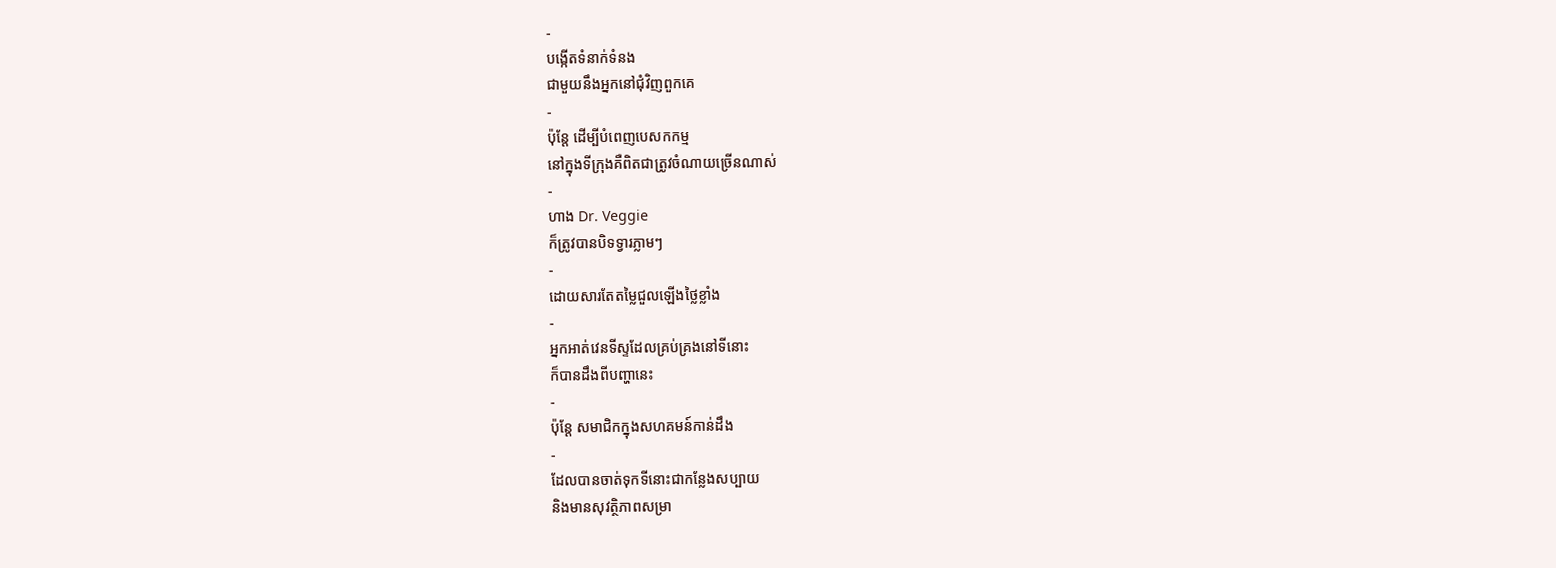-
បង្កើតទំនាក់ទំនង
ជាមួយនឹងអ្នកនៅជុំវិញពួកគេ
-
ប៉ុន្តែ ដើម្បីបំពេញបេសកកម្ម
នៅក្នុងទីក្រុងគឺពិតជាត្រូវចំណាយច្រើនណាស់
-
ហាង Dr. Veggie
ក៏ត្រូវបានបិទទ្វារភ្លាមៗ
-
ដោយសារតែតម្លៃជួលឡើងថ្លៃខ្លាំង
-
អ្នកអាត់វេនទីស្ទដែលគ្រប់គ្រងនៅទីនោះ
ក៏បានដឹងពីបញ្ហានេះ
-
ប៉ុន្តែ សមាជិកក្នុងសហគមន៍កាន់ដឹង
-
ដែលបានចាត់ទុកទីនោះជាកន្លែងសប្បាយ
និងមានសុវត្ថិភាពសម្រា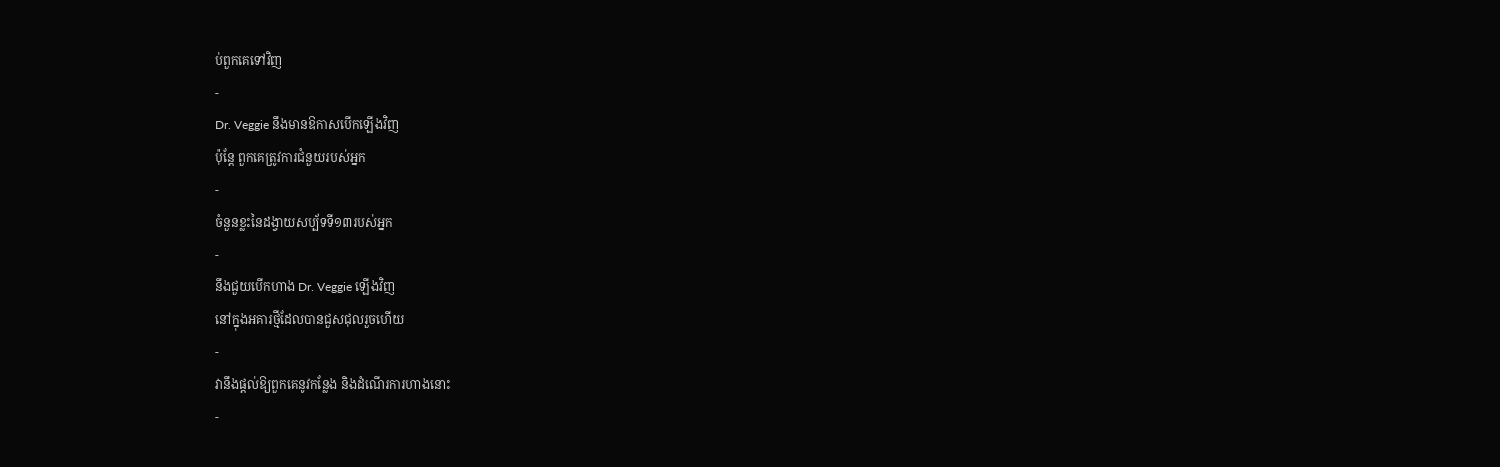ប់ពួកគេទៅវិញ
-
Dr. Veggie នឹងមានឱកាសបើកឡើងវិញ
ប៉ុន្តែ ពួកគេត្រូវការជំនួយរបស់អ្នក
-
ចំនួនខ្លះនៃដង្វាយសប្ប័ទទី១៣របស់អ្នក
-
នឹងជួយបើកហាង Dr. Veggie ឡើងវិញ
នៅក្នុងអគារថ្មីដែលបានជួសជុលរួចហើយ
-
វានឹងផ្តល់ឱ្យពួកគេនូវកន្លែង និងដំណើរការហាងនោះ
-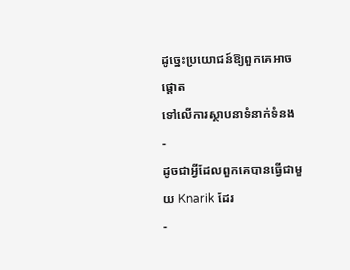ដូច្នេះប្រយោជន៍ឱ្យពួកគេអាចផ្តោត
ទៅលើការស្ថាបនាទំនាក់ទំនង
-
ដូចជាអ្វីដែលពួកគេបានធ្វើជាមួយ Knarik ដែរ
-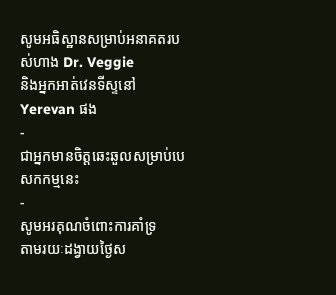សូមអធិស្ឋានសម្រាប់អនាគតរបស់ហាង Dr. Veggie
និងអ្នកអាត់វេនទីស្ទនៅ Yerevan ផង
-
ជាអ្នកមានចិត្តឆេះឆួលសម្រាប់បេសកកម្មនេះ
-
សូមអរគុណចំពោះការគាំទ្រ
តាមរយៈដង្វាយថ្ងៃស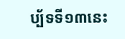ប្ប័ទទី១៣នេះ